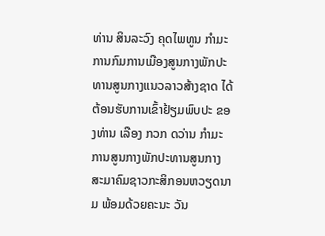ທ່ານ ສິນລະວົງ ຄຸດໄພທູນ ກຳມະການກົມການເມືອງສູນກາງພັກປະທານສູນກາງແນວລາວສ້າງຊາດ ໄດ້ຕ້ອນຮັບການເຂົ້າຢ້ຽມພົບປະ ຂອງທ່ານ ເລືອງ ກວກ ດວ່ານ ກຳມະການສູນກາງພັກປະທານສູນກາງສະມາຄົມຊາວກະສິກອນຫວຽດນາມ ພ້ອມດ້ວຍຄະນະ ວັນ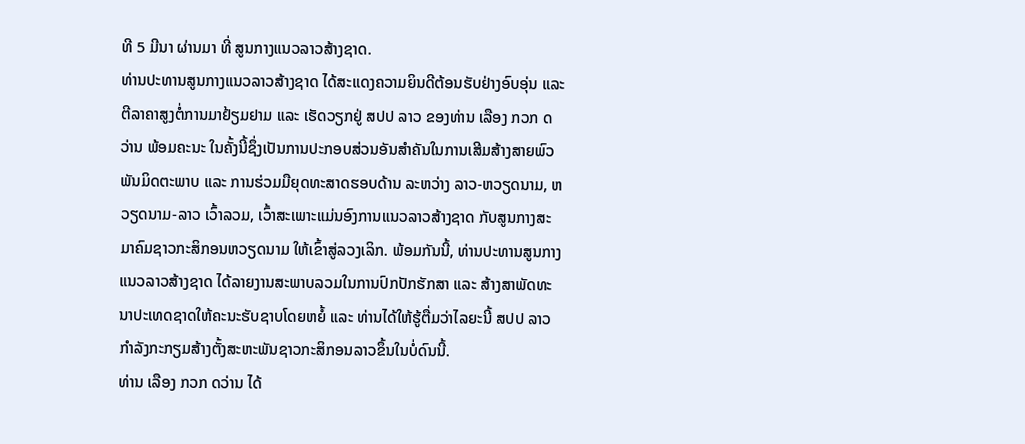ທີ 5 ມີນາ ຜ່ານມາ ທີ່ ສູນກາງແນວລາວສ້າງຊາດ.
ທ່ານປະທານສູນກາງແນວລາວສ້າງຊາດ ໄດ້ສະແດງຄວາມຍິນດີຕ້ອນຮັບຢ່າງອົບອຸ່ນ ແລະ ຕີລາຄາສູງຕໍ່ການມາຢ້ຽມຢາມ ແລະ ເຮັດວຽກຢູ່ ສປປ ລາວ ຂອງທ່ານ ເລືອງ ກວກ ດວ່ານ ພ້ອມຄະນະ ໃນຄັ້ງນີ້ຊຶ່ງເປັນການປະກອບສ່ວນອັນສໍາຄັນໃນການເສີມສ້າງສາຍພົວພັນມິດຕະພາບ ແລະ ການຮ່ວມມືຍຸດທະສາດຮອບດ້ານ ລະຫວ່າງ ລາວ-ຫວຽດນາມ, ຫວຽດນາມ-ລາວ ເວົ້າລວມ, ເວົ້າສະເພາະແມ່ນອົງການແນວລາວສ້າງຊາດ ກັບສູນກາງສະມາຄົມຊາວກະສິກອນຫວຽດນາມ ໃຫ້ເຂົ້າສູ່ລວງເລິກ. ພ້ອມກັນນີ້, ທ່ານປະທານສູນກາງແນວລາວສ້າງຊາດ ໄດ້ລາຍງານສະພາບລວມໃນການປົກປັກຮັກສາ ແລະ ສ້າງສາພັດທະນາປະເທດຊາດໃຫ້ຄະນະຮັບຊາບໂດຍຫຍໍ້ ແລະ ທ່ານໄດ້ໃຫ້ຮູ້ຕື່ມວ່າໄລຍະນີ້ ສປປ ລາວ ກຳລັງກະກຽມສ້າງຕັ້ງສະຫະພັນຊາວກະສິກອນລາວຂຶ້ນໃນບໍ່ດົນນີ້.
ທ່ານ ເລືອງ ກວກ ດວ່ານ ໄດ້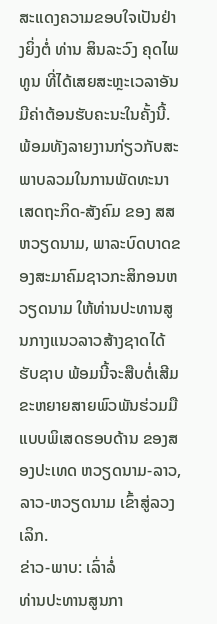ສະແດງຄວາມຂອບໃຈເປັນຢ່າງຍິ່ງຕໍ່ ທ່ານ ສິນລະວົງ ຄຸດໄພທູນ ທີ່ໄດ້ເສຍສະຫຼະເວລາອັນມີຄ່າຕ້ອນຮັບຄະນະໃນຄັ້ງນີ້. ພ້ອມທັງລາຍງານກ່ຽວກັບສະພາບລວມໃນການພັດທະນາເສດຖະກິດ-ສັງຄົມ ຂອງ ສສ ຫວຽດນາມ, ພາລະບົດບາດຂອງສະມາຄົມຊາວກະສິກອນຫວຽດນາມ ໃຫ້ທ່ານປະທານສູນກາງແນວລາວສ້າງຊາດໄດ້ຮັບຊາບ ພ້ອມນີ້ຈະສືບຕໍ່ເສີມຂະຫຍາຍສາຍພົວພັນຮ່ວມມືແບບພິເສດຮອບດ້ານ ຂອງສອງປະເທດ ຫວຽດນາມ-ລາວ, ລາວ-ຫວຽດນາມ ເຂົ້າສູ່ລວງເລິກ.
ຂ່າວ-ພາບ: ເລົ່າລໍ່
ທ່ານປະທານສູນກາ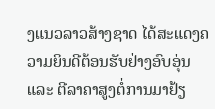ງແນວລາວສ້າງຊາດ ໄດ້ສະແດງຄວາມຍິນດີຕ້ອນຮັບຢ່າງອົບອຸ່ນ ແລະ ຕີລາຄາສູງຕໍ່ການມາຢ້ຽ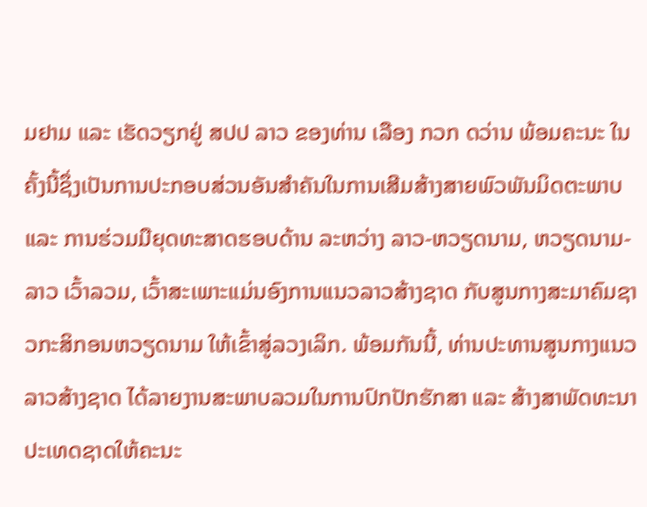ມຢາມ ແລະ ເຮັດວຽກຢູ່ ສປປ ລາວ ຂອງທ່ານ ເລືອງ ກວກ ດວ່ານ ພ້ອມຄະນະ ໃນຄັ້ງນີ້ຊຶ່ງເປັນການປະກອບສ່ວນອັນສໍາຄັນໃນການເສີມສ້າງສາຍພົວພັນມິດຕະພາບ ແລະ ການຮ່ວມມືຍຸດທະສາດຮອບດ້ານ ລະຫວ່າງ ລາວ-ຫວຽດນາມ, ຫວຽດນາມ-ລາວ ເວົ້າລວມ, ເວົ້າສະເພາະແມ່ນອົງການແນວລາວສ້າງຊາດ ກັບສູນກາງສະມາຄົມຊາວກະສິກອນຫວຽດນາມ ໃຫ້ເຂົ້າສູ່ລວງເລິກ. ພ້ອມກັນນີ້, ທ່ານປະທານສູນກາງແນວລາວສ້າງຊາດ ໄດ້ລາຍງານສະພາບລວມໃນການປົກປັກຮັກສາ ແລະ ສ້າງສາພັດທະນາປະເທດຊາດໃຫ້ຄະນະ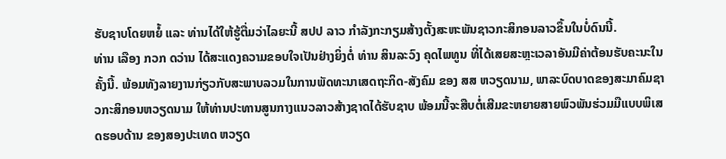ຮັບຊາບໂດຍຫຍໍ້ ແລະ ທ່ານໄດ້ໃຫ້ຮູ້ຕື່ມວ່າໄລຍະນີ້ ສປປ ລາວ ກຳລັງກະກຽມສ້າງຕັ້ງສະຫະພັນຊາວກະສິກອນລາວຂຶ້ນໃນບໍ່ດົນນີ້.
ທ່ານ ເລືອງ ກວກ ດວ່ານ ໄດ້ສະແດງຄວາມຂອບໃຈເປັນຢ່າງຍິ່ງຕໍ່ ທ່ານ ສິນລະວົງ ຄຸດໄພທູນ ທີ່ໄດ້ເສຍສະຫຼະເວລາອັນມີຄ່າຕ້ອນຮັບຄະນະໃນຄັ້ງນີ້. ພ້ອມທັງລາຍງານກ່ຽວກັບສະພາບລວມໃນການພັດທະນາເສດຖະກິດ-ສັງຄົມ ຂອງ ສສ ຫວຽດນາມ, ພາລະບົດບາດຂອງສະມາຄົມຊາວກະສິກອນຫວຽດນາມ ໃຫ້ທ່ານປະທານສູນກາງແນວລາວສ້າງຊາດໄດ້ຮັບຊາບ ພ້ອມນີ້ຈະສືບຕໍ່ເສີມຂະຫຍາຍສາຍພົວພັນຮ່ວມມືແບບພິເສດຮອບດ້ານ ຂອງສອງປະເທດ ຫວຽດ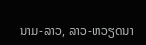ນາມ-ລາວ, ລາວ-ຫວຽດນາ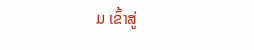ມ ເຂົ້າສູ່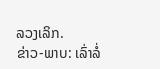ລວງເລິກ.
ຂ່າວ-ພາບ: ເລົ່າລໍ່